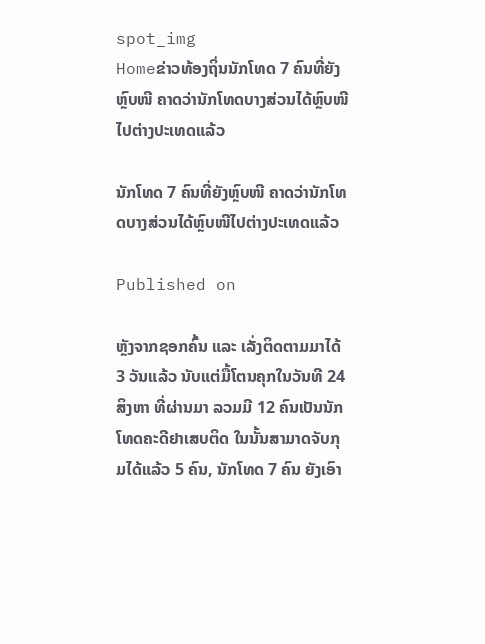spot_img
Homeຂ່າວທ້ອງຖິ່ນນັກໂທດ 7 ຄົນທີ່ຍັງຫຼົບໜີ ຄາດວ່ານັກໂທດບາງສ່ວນໄດ້ຫຼົບໜີໄປຕ່າງປະເທດແລ້ວ

ນັກໂທດ 7 ຄົນທີ່ຍັງຫຼົບໜີ ຄາດວ່ານັກໂທດບາງສ່ວນໄດ້ຫຼົບໜີໄປຕ່າງປະເທດແລ້ວ

Published on

ຫຼັງຈາກຊອກຄົ້ນ ແລະ ເລັ່ງຕິດຕາມມາໄດ້ 3 ວັນແລ້ວ ນັບແຕ່ມື້ໂຕນຄຸກໃນວັນທີ 24 ສິງຫາ ທີ່ຜ່ານມາ ລວມມີ 12 ຄົນເປັນນັກໂທດຄະດີຢາເສບຕິດ ໃນນັ້ນສາມາດຈັບກຸມໄດ້ແລ້ວ 5 ຄົນ, ນັກໂທດ 7 ຄົນ ຍັງເອົາ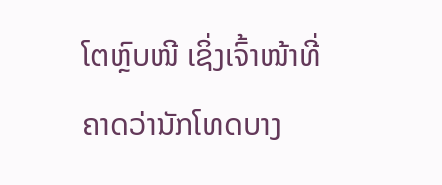ໂຕຫຼົບໜີ ເຊິ່ງເຈົ້າໜ້າທີ່ຄາດວ່ານັກໂທດບາງ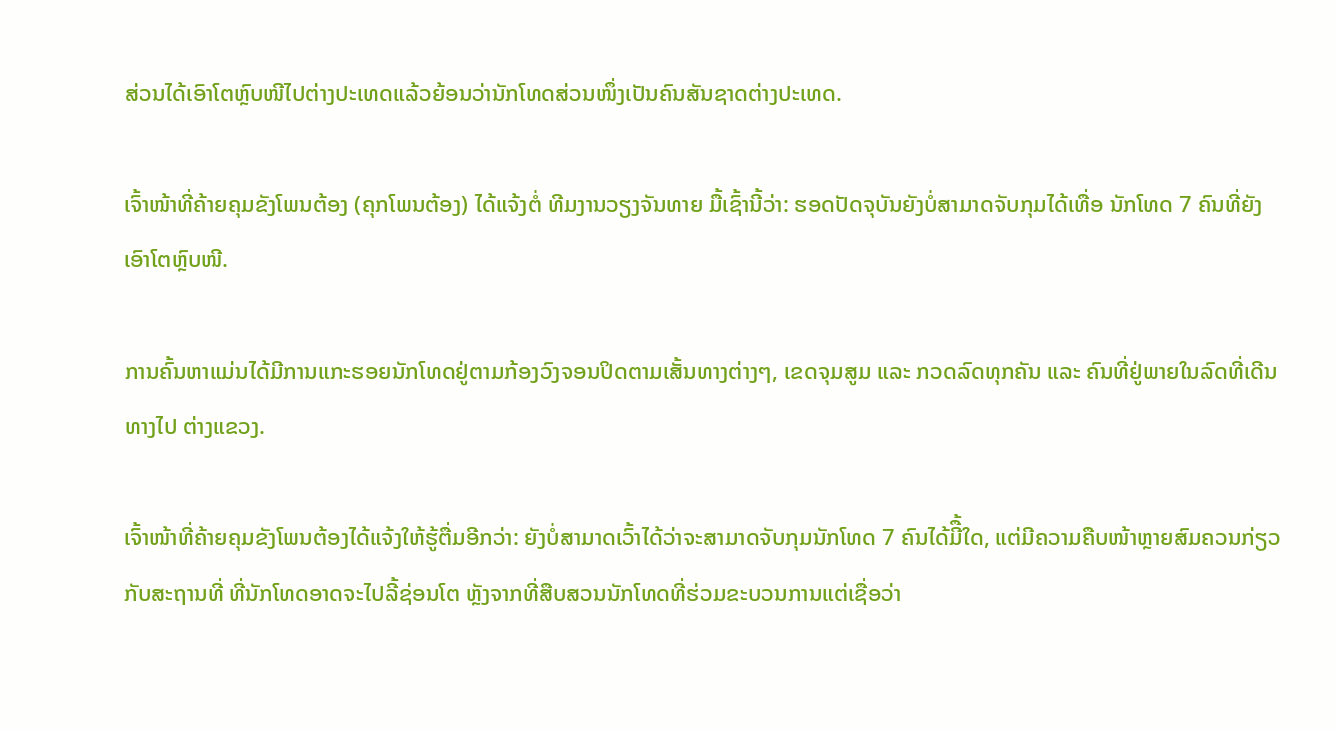ສ່ວນໄດ້ເອົາໂຕຫຼົບໜີໄປຕ່າງປະເທດແລ້ວຍ້ອນວ່ານັກໂທດສ່ວນໜຶ່ງເປັນຄົນສັນຊາດຕ່າງປະເທດ.

ເຈົ້າໜ້າທີ່ຄ້າຍຄຸມຂັງໂພນຕ້ອງ (ຄຸກໂພນຕ້ອງ) ໄດ້ແຈ້ງຕໍ່ ທີມງານວຽງຈັນທາຍ ມື້ເຊົ້ານີ້ວ່າ: ຮອດປັດຈຸບັນຍັງບໍ່ສາມາດຈັບກຸມໄດ້ເທື່ອ ນັກໂທດ 7 ຄົນທີ່ຍັງເອົາໂຕຫຼົບໜີ.

ການຄົ້ນຫາແມ່ນໄດ້ມີການແກະຮອຍນັກໂທດຢູ່ຕາມກ້ອງວົງຈອນປິດຕາມເສັ້ນທາງຕ່າງໆ, ເຂດຈຸມສູມ ແລະ ກວດລົດທຸກຄັນ ແລະ ຄົນທີ່ຢູ່ພາຍໃນລົດທີ່ເດີນທາງໄປ ຕ່າງແຂວງ.

ເຈົ້າໜ້າທີ່ຄ້າຍຄຸມຂັງໂພນຕ້ອງໄດ້ແຈ້ງໃຫ້ຮູ້ຕື່ມອີກວ່າ: ຍັງບໍ່ສາມາດເວົ້າໄດ້ວ່າຈະສາມາດຈັບກຸມນັກໂທດ 7 ຄົນໄດ້ມີື້ໃດ, ແຕ່ມີຄວາມຄືບໜ້າຫຼາຍສົມຄວນກ່ຽວກັບສະຖານທີ່ ທີ່ນັກໂທດອາດຈະໄປລີ້ຊ່ອນໂຕ ຫຼັງຈາກທີ່ສືບສວນນັກໂທດທີ່ຮ່ວມຂະບວນການແຕ່ເຊື່ອວ່າ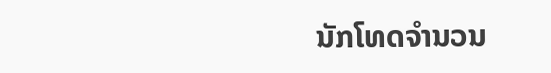ນັກໂທດຈໍານວນ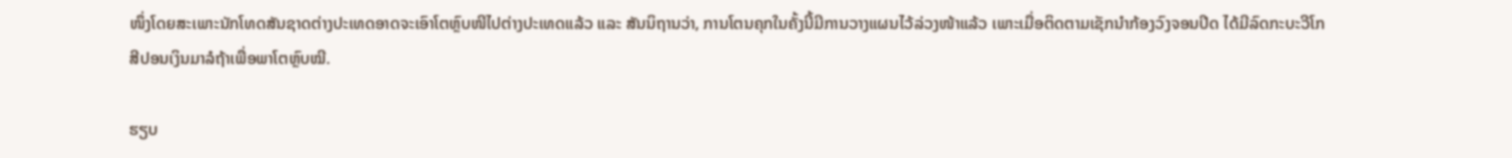ໜຶ່ງໂດຍສະເພາະນັກໂທດສັນຊາດຕ່າງປະເທດອາດຈະເອົາໂຕຫຼົບໜີໄປຕ່າງປະເທດແລ້ວ ແລະ ສັນນິຖານວ່າ, ການໂຕນຄຸກໃນຄັ້ງນີ້ມີການວາງແຜນໄວ້ລ່ວງໜ້າແລ້ວ ເພາະເມື່ອຕິດຕາມເຊັກນໍາກ້ອງວົງຈອນປິດ ໄດ້ມີລົດກະບະວີໂກສີປອນເງິນມາລໍຖ້າເພື່ອພາໂຕຫຼົບໝີ.

ຮຽບ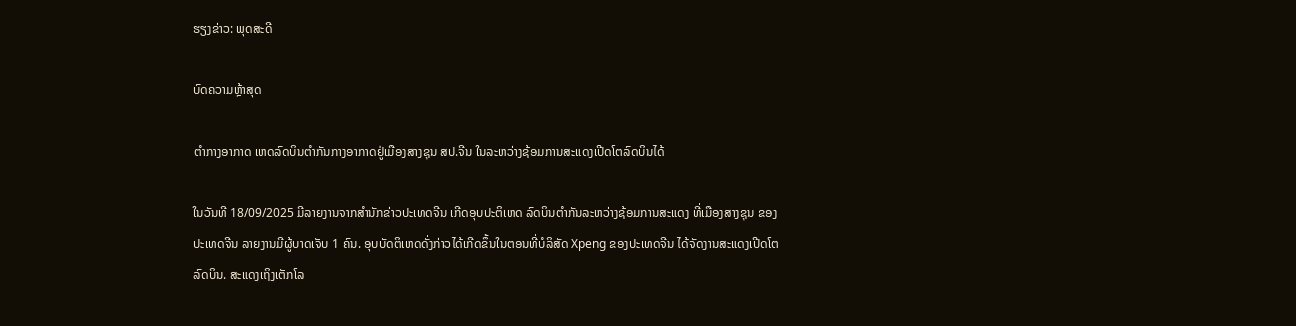ຮຽງຂ່າວ: ພຸດສະດີ

ບົດຄວາມຫຼ້າສຸດ

ຕຳກາງອາກາດ ເຫດລົດບິນຕໍາກັນກາງອາກາດຢູ່ເມືອງສາງຊຸນ ສປ.ຈີນ ໃນລະຫວ່າງຊ້ອມການສະແດງເປີດໂຕລົດບິນໄດ້

ໃນວັນທີ 18/09/2025 ມີລາຍງານຈາກສຳນັກຂ່າວປະເທດຈີນ ເກີດອຸບປະຕິເຫດ ລົດບິນຕໍາກັນລະຫວ່າງຊ້ອມການສະແດງ ທີ່ເມືອງສາງຊຸນ ຂອງປະເທດຈີນ ລາຍງານມີຜູ້ບາດເຈັບ 1 ຄົນ. ອຸບບັດຕິເຫດດັ່ງກ່າວໄດ້ເກີດຂຶ້ນໃນຕອນທີ່ບໍລິສັດ Xpeng ຂອງປະເທດຈີນ ໄດ້ຈັດງານສະແດງເປີດໂຕລົດບິນ. ສະແດງເຖິງເຕັກໂລ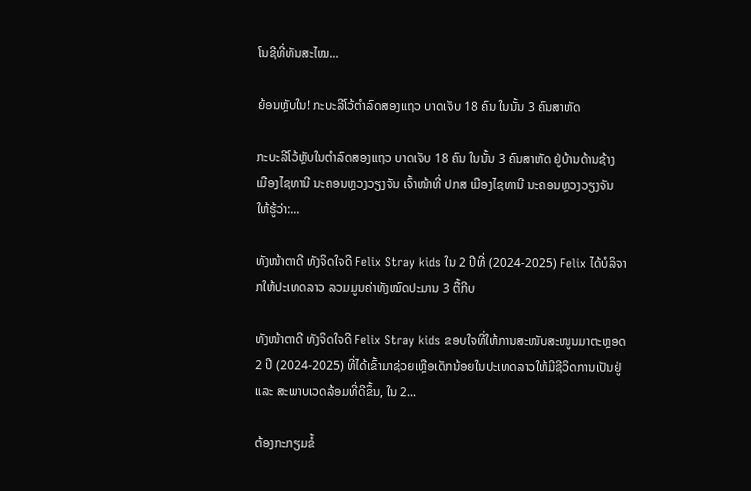ໂນຊີທີ່ທັນສະໄໝ...

ຍ້ອນຫຼັບໃນ! ກະບະລີໂວ້ຕຳລົດສອງແຖວ ບາດເຈັບ 18 ຄົນ ໃນນັ້ນ 3 ຄົນສາຫັດ

ກະບະລີໂວ້ຫຼັບໃນຕຳລົດສອງແຖວ ບາດເຈັບ 18 ຄົນ ໃນນັ້ນ 3 ຄົນສາຫັດ ຢູ່ບ້ານດ້ານຊ້າງ ເມືອງໄຊທານີ ນະຄອນຫຼວງວຽງຈັນ ເຈົ້າໜ້າທີ່ ປກສ ເມືອງໄຊທານີ ນະຄອນຫຼວງວຽງຈັນ ໃຫ້ຮູ້ວ່າ:...

ທັງໜ້າຕາດີ ທັງຈິດໃຈດີ Felix Stray kids ໃນ 2 ປີທີ່ (2024-2025) Felix ໄດ້ບໍລິຈາກໃຫ້ປະເທດລາວ ລວມມູນຄ່າທັງໝົດປະມານ 3 ຕື້ກີບ

ທັງໜ້າຕາດີ ທັງຈິດໃຈດີ Felix Stray kids ຂອບໃຈທີ່ໃຫ້ການສະໜັບສະໜູນມາຕະຫຼອດ 2 ປີ (2024-2025) ທີ່ໄດ້ເຂົ້າມາຊ່ວຍເຫຼືອເດັກນ້ອຍໃນປະເທດລາວໃຫ້ມີຊີວິດການເປັນຢູ່ ແລະ ສະພາບເວດລ້ອມທີ່ດີຂຶ້ນ, ໃນ 2...

ຕ້ອງກະກຽມຂໍ້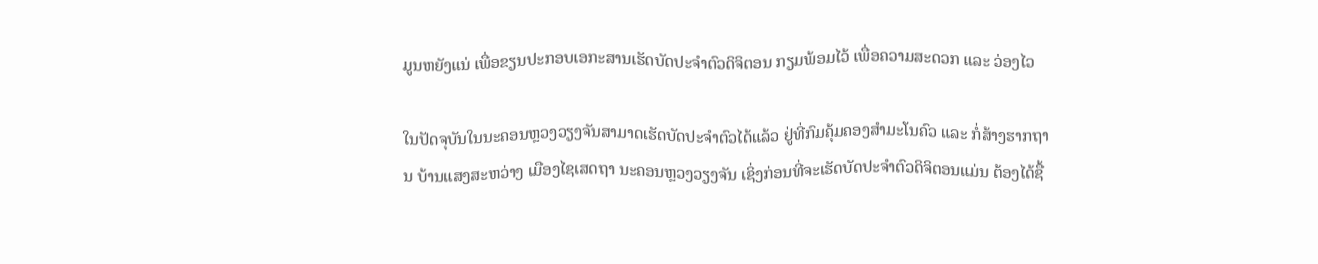ມູນຫຍັງແນ່ ເພື່ອຂຽນປະກອບເອກະສານເຮັດບັດປະຈໍາຕົວດິຈິຕອນ ກຽມພ້ອມໄວ້ ເພື່ອຄວາມສະດວກ ແລະ ວ່ອງໄວ

ໃນປັດຈຸບັນໃນນະຄອນຫຼວງວຽງຈັນສາມາດເຮັດບັດປະຈໍາຕົວໄດ້ແລ້ວ ຢູ່ທີ່ກົມຄຸ້ມຄອງສຳມະໂນຄົວ ແລະ ກໍ່ສ້າງຮາກຖານ ບ້ານແສງສະຫວ່າງ ເມືອງໄຊເສດຖາ ນະຄອນຫຼວງວຽງຈັນ ເຊິ່ງກ່ອນທີ່ຈະເຮັດບັດປະຈຳຕົວດິຈິຕອນແມ່ນ ຕ້ອງໄດ້ຊື້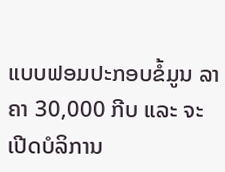ແບບຟອມປະກອບຂໍ້ມູນ ລາຄາ 30,000 ກີບ ແລະ ຈະເປີດບໍລິການ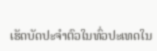ເຮັດບັດປະຈຳຕົວໃນທົ່ວປະເທດໃນ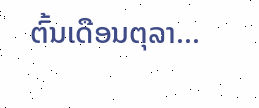ຕົ້ນເດືອນຕຸລາ...